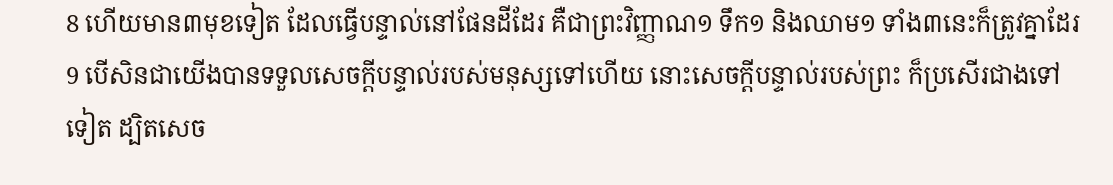8 ហើយមាន៣មុខទៀត ដែលធ្វើបន្ទាល់នៅផែនដីដែរ គឺជាព្រះវិញ្ញាណ១ ទឹក១ និងឈាម១ ទាំង៣នេះក៏ត្រូវគ្នាដែរ
9 បើសិនជាយើងបានទទួលសេចក្តីបន្ទាល់របស់មនុស្សទៅហើយ នោះសេចក្តីបន្ទាល់របស់ព្រះ ក៏ប្រសើរជាងទៅទៀត ដ្បិតសេច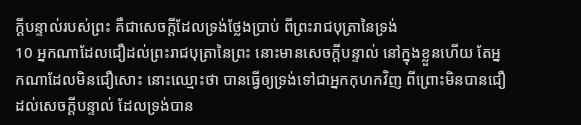ក្តីបន្ទាល់របស់ព្រះ គឺជាសេចក្តីដែលទ្រង់ថ្លែងប្រាប់ ពីព្រះរាជបុត្រានៃទ្រង់
10 អ្នកណាដែលជឿដល់ព្រះរាជបុត្រានៃព្រះ នោះមានសេចក្តីបន្ទាល់ នៅក្នុងខ្លួនហើយ តែអ្នកណាដែលមិនជឿសោះ នោះឈ្មោះថា បានធ្វើឲ្យទ្រង់ទៅជាអ្នកកុហកវិញ ពីព្រោះមិនបានជឿដល់សេចក្តីបន្ទាល់ ដែលទ្រង់បាន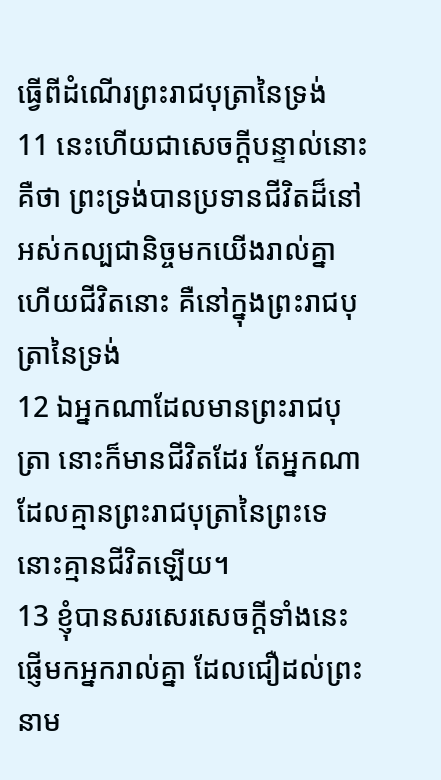ធ្វើពីដំណើរព្រះរាជបុត្រានៃទ្រង់
11 នេះហើយជាសេចក្តីបន្ទាល់នោះ គឺថា ព្រះទ្រង់បានប្រទានជីវិតដ៏នៅអស់កល្បជានិច្ចមកយើងរាល់គ្នា ហើយជីវិតនោះ គឺនៅក្នុងព្រះរាជបុត្រានៃទ្រង់
12 ឯអ្នកណាដែលមានព្រះរាជបុត្រា នោះក៏មានជីវិតដែរ តែអ្នកណាដែលគ្មានព្រះរាជបុត្រានៃព្រះទេ នោះគ្មានជីវិតឡើយ។
13 ខ្ញុំបានសរសេរសេចក្តីទាំងនេះ ផ្ញើមកអ្នករាល់គ្នា ដែលជឿដល់ព្រះនាម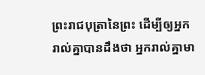ព្រះរាជបុត្រានៃព្រះ ដើម្បីឲ្យអ្នករាល់គ្នាបានដឹងថា អ្នករាល់គ្នាមា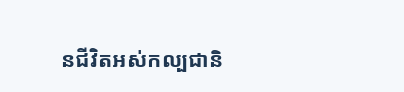នជីវិតអស់កល្បជានិ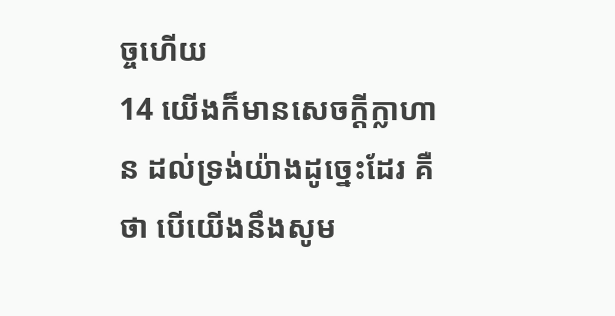ច្ចហើយ
14 យើងក៏មានសេចក្តីក្លាហាន ដល់ទ្រង់យ៉ាងដូច្នេះដែរ គឺថា បើយើងនឹងសូម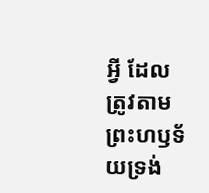អ្វី ដែលត្រូវតាមព្រះហឫទ័យទ្រង់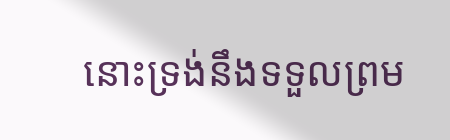នោះទ្រង់នឹងទទួលព្រម